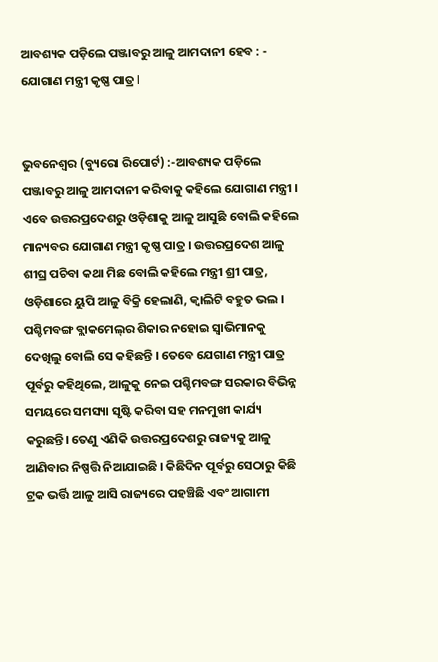ଆବଶ୍ୟକ ପଡ଼ିଲେ ପଞ୍ଜାବରୁ ଆଳୁ ଆମଦାନୀ ହେବ : - ଯୋଗାଣ ମନ୍ତ୍ରୀ କୃଷ୍ଣ ପାତ୍ର l


ଭୁବନେଶ୍ବର (ବ୍ୟୁରୋ ରିପୋର୍ଟ) :-ଆବଶ୍ୟକ ପଡ଼ିଲେ ପଞ୍ଜାବରୁ ଆଳୁ ଆମଦାନୀ କରିବାକୁ କହିଲେ ଯୋଗାଣ ମନ୍ତ୍ରୀ । ଏବେ ଉତ୍ତରପ୍ରଦେଶରୁ ଓଡ଼ିଶାକୁ ଆଳୁ ଆସୁଛି ବୋଲି କହିଲେ ମାନ୍ୟବର ଯୋଗାଣ ମନ୍ତ୍ରୀ କୃଷ୍ଣ ପାତ୍ର । ଉତ୍ତରପ୍ରଦେଶ ଆଳୁ ଶୀଘ୍ର ପଚିବା କଥା ମିଛ ବୋଲି କହିଲେ ମନ୍ତ୍ରୀ ଶ୍ରୀ ପାତ୍ର, ଓଡ଼ିଶାରେ ୟୁପି ଆଳୁ ବିକ୍ରି ହେଲାଣି, କ୍ୱାଲିଟି ବହୁତ ଭଲ । ପଶ୍ଚିମବଙ୍ଗ ବ୍ଲାକମେଲ୍‌ର ଶିକାର ନହୋଇ ସ୍ୱାଭିମାନକୁ ଦେଖିଲୁ ବୋଲି ସେ କହିଛନ୍ତି । ତେବେ ଯେଗାଣ ମନ୍ତ୍ରୀ ପାତ୍ର ପୂର୍ବରୁ କହିଥିଲେ, ଆଳୁକୁ ନେଇ ପଶ୍ଚିମବଙ୍ଗ ସରକାର ବିଭିନ୍ନ ସମୟରେ ସମସ୍ୟା ସୃଷ୍ଟି କରିବା ସହ ମନମୁଖୀ କାର୍ଯ୍ୟ କରୁଛନ୍ତି। ତେଣୁ ଏଣିକି ଉତ୍ତରପ୍ରଦେଶରୁ ରାଜ୍ୟକୁ ଆଳୁ ଆଣିବାର ନିଷ୍ପତ୍ତି ନିଆଯାଇଛି । କିଛିଦିନ ପୂର୍ବରୁ ସେଠାରୁ କିଛି ଟ୍ରକ ଭର୍ତ୍ତି ଆଳୁ ଆସି ରାଜ୍ୟରେ ପହଞ୍ଚିଛି ଏବଂ ଆଗାମୀ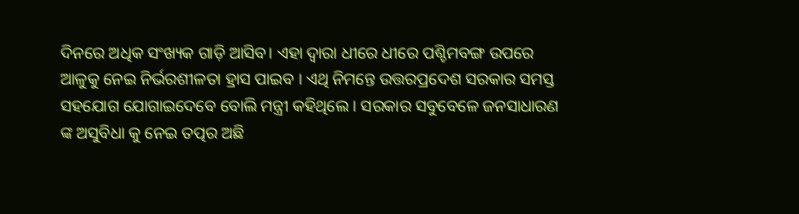ଦିନରେ ଅଧିକ ସଂଖ୍ୟକ ଗାଡ଼ି ଆସିବ। ଏହା ଦ୍ୱାରା ଧୀରେ ଧୀରେ ପଶ୍ଚିମବଙ୍ଗ ଉପରେ ଆଳୁକୁ ନେଇ ନିର୍ଭରଶୀଳତା ହ୍ରାସ ପାଇବ । ଏଥି ନିମନ୍ତେ ଉତ୍ତରପ୍ରଦେଶ ସରକାର ସମସ୍ତ ସହଯୋଗ ଯୋଗାଇଦେବେ ବୋଲି ମନ୍ତ୍ରୀ କହିଥିଲେ । ସରକାର ସବୁବେଳେ ଜନସାଧାରଣ ଙ୍କ ଅସୁବିଧା କୁ ନେଇ ତତ୍ପର ଅଛି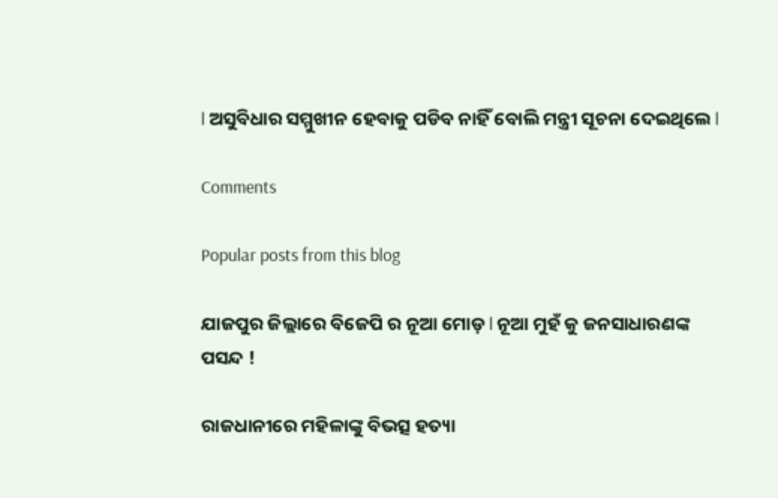l ଅସୁବିଧାର ସମ୍ମୁଖୀନ ହେବାକୁ ପଡିବ ନାହିଁ ବୋଲି ମନ୍ତ୍ରୀ ସୂଚନା ଦେଇଥିଲେ l

Comments

Popular posts from this blog

ଯାଜପୁର ଜିଲ୍ଲାରେ ବିଜେପି ର ନୂଆ ମୋଡ଼ l ନୂଆ ମୁହଁ କୁ ଜନସାଧାରଣଙ୍କ ପସନ୍ଦ !

ରାଜଧାନୀରେ ମହିଳାଙ୍କୁ ବିଭତ୍ସ ହତ୍ୟା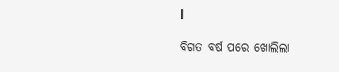l

ବିଗତ ବର୍ଷ ପରେ ଖୋଲିଲା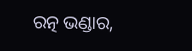ରତ୍ନ ଭଣ୍ଡାର,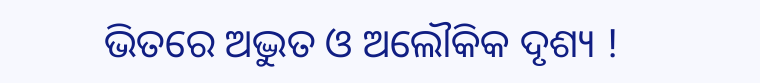ଭିତରେ ଅଦ୍ଭୁତ ଓ ଅଲୌକିକ ଦୃଶ୍ୟ !